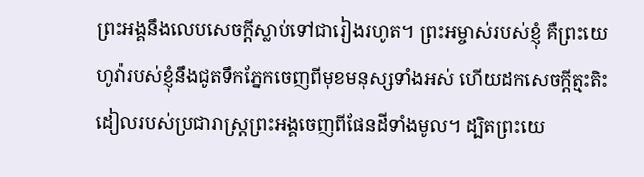ព្រះអង្គនឹងលេបសេចក្ដីស្លាប់ទៅជារៀងរហូត។ ព្រះអម្ចាស់របស់ខ្ញុំ គឺព្រះយេហូវ៉ារបស់ខ្ញុំនឹងជូតទឹកភ្នែកចេញពីមុខមនុស្សទាំងអស់ ហើយដកសេចក្ដីត្មះតិះដៀលរបស់ប្រជារាស្ត្រព្រះអង្គចេញពីផែនដីទាំងមូល។ ដ្បិតព្រះយេ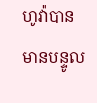ហូវ៉ាបានមានបន្ទូល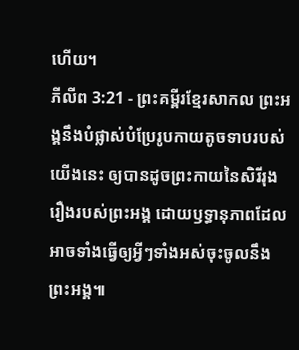ហើយ។
ភីលីព 3:21 - ព្រះគម្ពីរខ្មែរសាកល ព្រះអង្គនឹងបំផ្លាស់បំប្រែរូបកាយតូចទាបរបស់យើងនេះ ឲ្យបានដូចព្រះកាយនៃសិរីរុងរឿងរបស់ព្រះអង្គ ដោយឫទ្ធានុភាពដែលអាចទាំងធ្វើឲ្យអ្វីៗទាំងអស់ចុះចូលនឹងព្រះអង្គ៕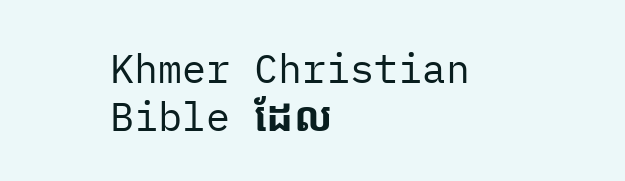Khmer Christian Bible ដែល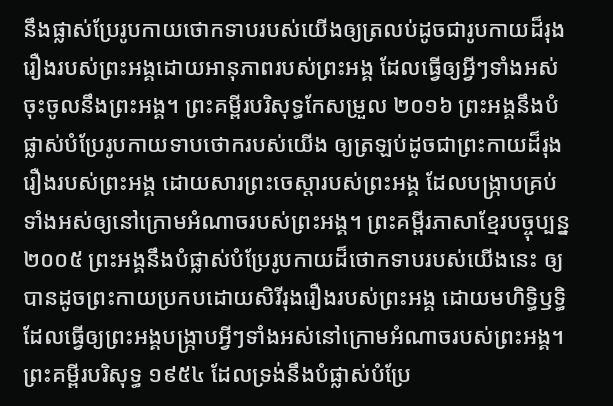នឹងផ្លាស់ប្រែរូបកាយថោកទាបរបស់យើងឲ្យត្រលប់ដូចជារូបកាយដ៏រុងរឿងរបស់ព្រះអង្គដោយអានុភាពរបស់ព្រះអង្គ ដែលធ្វើឲ្យអ្វីៗទាំងអស់ចុះចូលនឹងព្រះអង្គ។ ព្រះគម្ពីរបរិសុទ្ធកែសម្រួល ២០១៦ ព្រះអង្គនឹងបំផ្លាស់បំប្រែរូបកាយទាបថោករបស់យើង ឲ្យត្រឡប់ដូចជាព្រះកាយដ៏រុងរឿងរបស់ព្រះអង្គ ដោយសារព្រះចេស្តារបស់ព្រះអង្គ ដែលបង្ក្រាបគ្រប់ទាំងអស់ឲ្យនៅក្រោមអំណាចរបស់ព្រះអង្គ។ ព្រះគម្ពីរភាសាខ្មែរបច្ចុប្បន្ន ២០០៥ ព្រះអង្គនឹងបំផ្លាស់បំប្រែរូបកាយដ៏ថោកទាបរបស់យើងនេះ ឲ្យបានដូចព្រះកាយប្រកបដោយសិរីរុងរឿងរបស់ព្រះអង្គ ដោយមហិទ្ធិឫទ្ធិ ដែលធ្វើឲ្យព្រះអង្គបង្ក្រាបអ្វីៗទាំងអស់នៅក្រោមអំណាចរបស់ព្រះអង្គ។ ព្រះគម្ពីរបរិសុទ្ធ ១៩៥៤ ដែលទ្រង់នឹងបំផ្លាស់បំប្រែ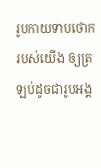រូបកាយទាបថោករបស់យើង ឲ្យត្រឡប់ដូចជារូបអង្គ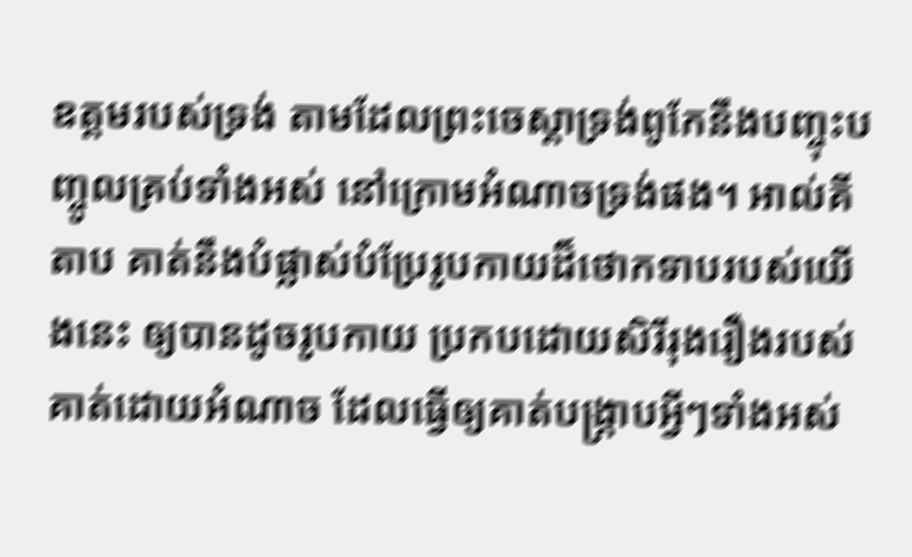ឧត្តមរបស់ទ្រង់ តាមដែលព្រះចេស្តាទ្រង់ពូកែនឹងបញ្ចុះបញ្ចូលគ្រប់ទាំងអស់ នៅក្រោមអំណាចទ្រង់ផង។ អាល់គីតាប គាត់នឹងបំផ្លាស់បំប្រែរូបកាយដ៏ថោកទាបរបស់យើងនេះ ឲ្យបានដូចរូបកាយ ប្រកបដោយសិរីរុងរឿងរបស់គាត់ដោយអំណាច ដែលធ្វើឲ្យគាត់បង្ក្រាបអ្វីៗទាំងអស់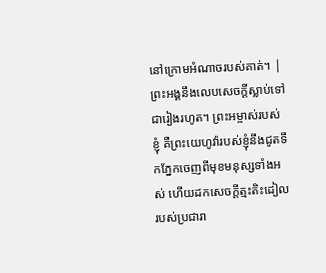នៅក្រោមអំណាចរបស់គាត់។ |
ព្រះអង្គនឹងលេបសេចក្ដីស្លាប់ទៅជារៀងរហូត។ ព្រះអម្ចាស់របស់ខ្ញុំ គឺព្រះយេហូវ៉ារបស់ខ្ញុំនឹងជូតទឹកភ្នែកចេញពីមុខមនុស្សទាំងអស់ ហើយដកសេចក្ដីត្មះតិះដៀលរបស់ប្រជារា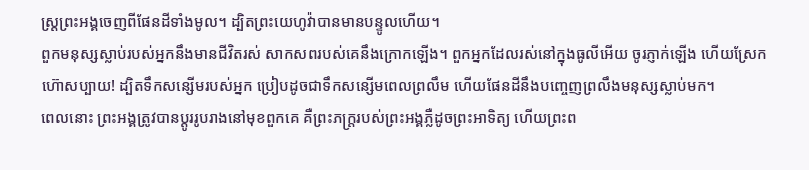ស្ត្រព្រះអង្គចេញពីផែនដីទាំងមូល។ ដ្បិតព្រះយេហូវ៉ាបានមានបន្ទូលហើយ។
ពួកមនុស្សស្លាប់របស់អ្នកនឹងមានជីវិតរស់ សាកសពរបស់គេនឹងក្រោកឡើង។ ពួកអ្នកដែលរស់នៅក្នុងធូលីអើយ ចូរភ្ញាក់ឡើង ហើយស្រែកហ៊ោសប្បាយ! ដ្បិតទឹកសន្សើមរបស់អ្នក ប្រៀបដូចជាទឹកសន្សើមពេលព្រលឹម ហើយផែនដីនឹងបញ្ចេញព្រលឹងមនុស្សស្លាប់មក។
ពេលនោះ ព្រះអង្គត្រូវបានប្ដូររូបរាងនៅមុខពួកគេ គឺព្រះភក្ត្ររបស់ព្រះអង្គភ្លឺដូចព្រះអាទិត្យ ហើយព្រះព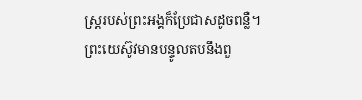ស្ត្ររបស់ព្រះអង្គក៏ប្រែជាសដូចពន្លឺ។
ព្រះយេស៊ូវមានបន្ទូលតបនឹងពួ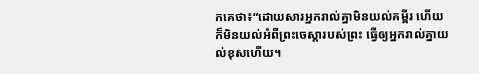កគេថា៖“ដោយសារអ្នករាល់គ្នាមិនយល់គម្ពីរ ហើយក៏មិនយល់អំពីព្រះចេស្ដារបស់ព្រះ ធ្វើឲ្យអ្នករាល់គ្នាយល់ខុសហើយ។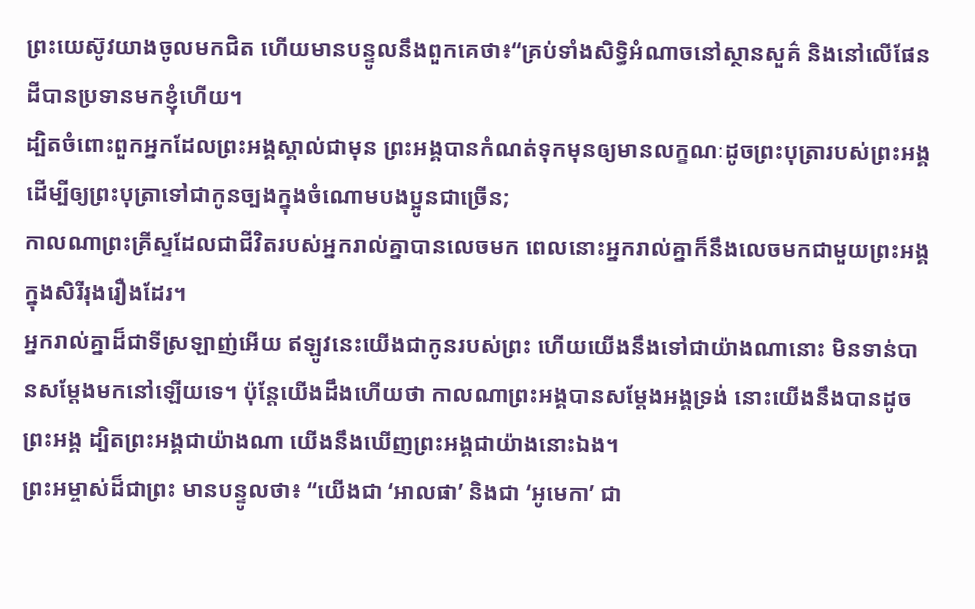ព្រះយេស៊ូវយាងចូលមកជិត ហើយមានបន្ទូលនឹងពួកគេថា៖“គ្រប់ទាំងសិទ្ធិអំណាចនៅស្ថានសួគ៌ និងនៅលើផែនដីបានប្រទានមកខ្ញុំហើយ។
ដ្បិតចំពោះពួកអ្នកដែលព្រះអង្គស្គាល់ជាមុន ព្រះអង្គបានកំណត់ទុកមុនឲ្យមានលក្ខណៈដូចព្រះបុត្រារបស់ព្រះអង្គ ដើម្បីឲ្យព្រះបុត្រាទៅជាកូនច្បងក្នុងចំណោមបងប្អូនជាច្រើន;
កាលណាព្រះគ្រីស្ទដែលជាជីវិតរបស់អ្នករាល់គ្នាបានលេចមក ពេលនោះអ្នករាល់គ្នាក៏នឹងលេចមកជាមួយព្រះអង្គក្នុងសិរីរុងរឿងដែរ។
អ្នករាល់គ្នាដ៏ជាទីស្រឡាញ់អើយ ឥឡូវនេះយើងជាកូនរបស់ព្រះ ហើយយើងនឹងទៅជាយ៉ាងណានោះ មិនទាន់បានសម្ដែងមកនៅឡើយទេ។ ប៉ុន្តែយើងដឹងហើយថា កាលណាព្រះអង្គបានសម្ដែងអង្គទ្រង់ នោះយើងនឹងបានដូចព្រះអង្គ ដ្បិតព្រះអង្គជាយ៉ាងណា យើងនឹងឃើញព្រះអង្គជាយ៉ាងនោះឯង។
ព្រះអម្ចាស់ដ៏ជាព្រះ មានបន្ទូលថា៖ “យើងជា ‘អាលផា’ និងជា ‘អូមេកា’ ជា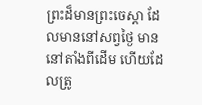ព្រះដ៏មានព្រះចេស្ដា ដែលមាននៅសព្វថ្ងៃ មាននៅតាំងពីដើម ហើយដែលត្រូ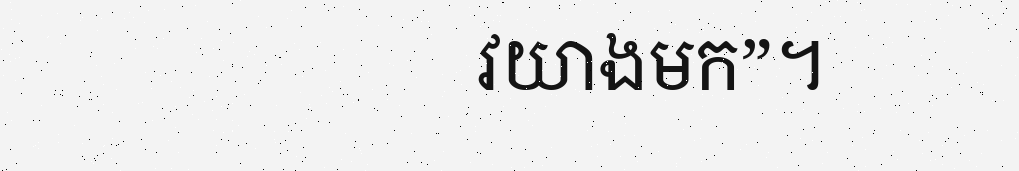វយាងមក”។